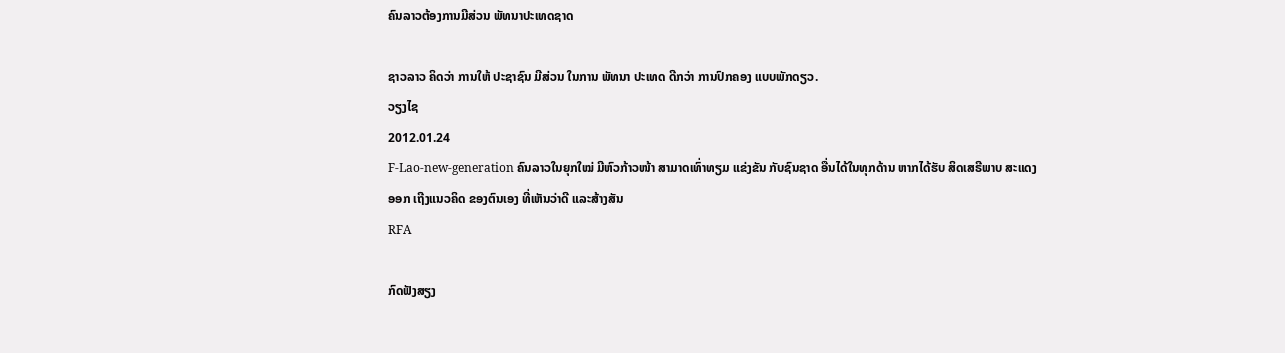ຄົນລາວຕ້ອງການມີສ່ວນ ພັທນາປະເທດຊາດ

ຊາວລາວ ຄິດວ່າ ການໃຫ້ ປະຊາຊົນ ມີສ່ວນ ໃນການ ພັທນາ ປະເທດ ດີກວ່າ ການປົກຄອງ ແບບພັກດຽວ.
ວຽງໄຊ
2012.01.24
F-Lao-new-generation ຄົນລາວໃນຍຸກໃໝ່ ມີຫົວກ້າວໜ້າ ສາມາດເທົ່າທຽມ ແຂ່ງຂັນ ກັບຊົນຊາດ ອື່ນໄດ້ໃນທຸກດ້ານ ຫາກໄດ້ຮັບ ສິດເສຣີພາບ ສະແດງອອກ ເຖີງແນວຄິດ ຂອງຕົນເອງ ທີ່ເຫັນວ່າດີ ແລະສ້າງສັນ
RFA

ກົດຟັງສຽງ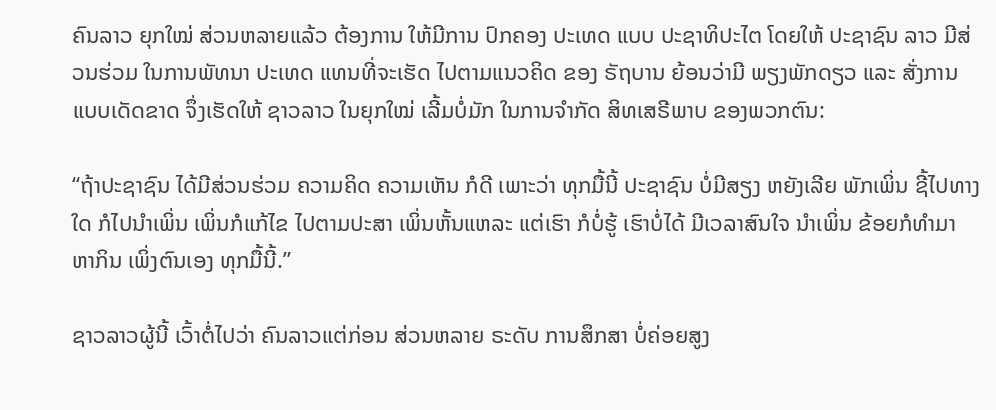ຄົນລາວ ຍຸກໃໝ່ ສ່ວນຫລາຍແລ້ວ ຕ້ອງການ ໃຫ້ມີການ ປົກຄອງ ປະເທດ ແບບ ປະຊາທິປະໄຕ ໂດຍໃຫ້ ປະຊາຊົນ ລາວ ມີສ່ວນຮ່ວມ ໃນການພັທນາ ປະເທດ ແທນທີ່ຈະເຮັດ ໄປຕາມແນວຄິດ ຂອງ ຣັຖບານ ຍ້ອນວ່າມີ ພຽງພັກດຽວ ແລະ ສັ່ງການ ແບບເດັດຂາດ ຈຶ່ງເຮັດໃຫ້ ຊາວລາວ ໃນຍຸກໃໝ່ ເລີ້ມບໍ່ມັກ ໃນການຈຳກັດ ສິທເສຣີພາບ ຂອງພວກຕົນ:

“ຖ້າປະຊາຊົນ ໄດ້ມີສ່ວນຮ່ວມ ຄວາມຄິດ ຄວາມເຫັນ ກໍດີ ເພາະວ່າ ທຸກມື້ນີ້ ປະຊາຊົນ ບໍ່ມີສຽງ ຫຍັງເລີຍ ພັກເພິ່ນ ຊີ້ໄປທາງໃດ ກໍໄປນຳເພິ່ນ ເພິ່ນກໍແກ້ໄຂ ໄປຕາມປະສາ ເພິ່ນຫັ້ນແຫລະ ແຕ່ເຮົາ ກໍບໍ່ຮູ້ ເຮົາບໍ່ໄດ້ ມີເວລາສົນໃຈ ນຳເພິ່ນ ຂ້ອຍກໍທຳມາ ຫາກິນ ເພິ່ງຕົນເອງ ທຸກມື້ນີ້.”

ຊາວລາວຜູ້ນີ້ ເວົ້າຕໍ່ໄປວ່າ ຄົນລາວແຕ່ກ່ອນ ສ່ວນຫລາຍ ຣະດັບ ການສຶກສາ ບໍ່ຄ່ອຍສູງ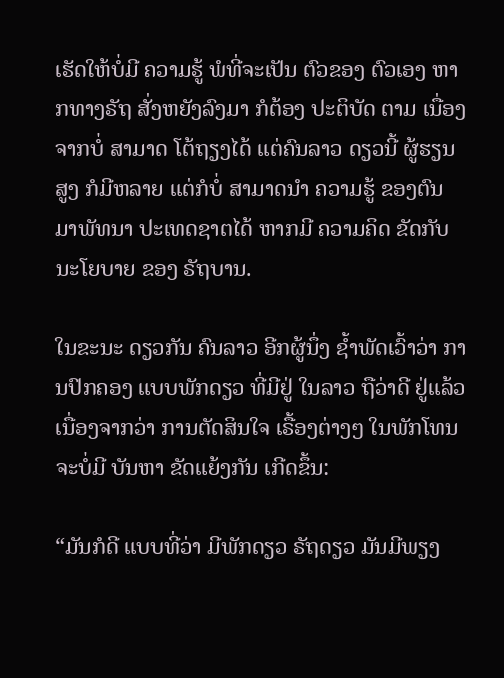ເຮັດໃຫ້ບໍ່ມີ ຄວາມຮູ້ ພໍທີ່ຈະເປັນ ຕົວຂອງ ຕົວເອງ ຫາກທາງຣັຖ ສັ່ງຫຍັງລົງມາ ກໍຕ້ອງ ປະຕິບັດ ຕາມ ເນື່ອງຈາກບໍ່ ສາມາດ ໂຕ້ຖຽງໄດ້ ແຕ່ຄົນລາວ ດຽວນີ້ ຜູ້ຮຽນສູງ ກໍມີຫລາຍ ແຕ່ກໍບໍ່ ສາມາດນຳ ຄວາມຮູ້ ຂອງຕົນ ມາພັທນາ ປະເທດຊາຕໄດ້ ຫາກມີ ຄວາມຄິດ ຂັດກັບ ນະໂຍບາຍ ຂອງ ຣັຖບານ.

ໃນຂະນະ ດຽວກັນ ຄົນລາວ ອີກຜູ້ນຶ່ງ ຊ້ຳພັດເວົ້າວ່າ ການປົກຄອງ ແບບພັກດຽວ ທີ່ມີຢູ່ ໃນລາວ ຖືວ່າດີ ຢູ່ແລ້ວ ເນື່ອງຈາກວ່າ ການຕັດສິນໃຈ ເຣື້ອງຕ່າງໆ ໃນພັກໂທນ ຈະບໍ່ມີ ບັນຫາ ຂັດແຍ້ງກັນ ເກີດຂຶ້ນ:

“ມັນກໍດີ ແບບທີ່ວ່າ ມີພັກດຽວ ຣັຖດຽວ ມັນມີພຽງ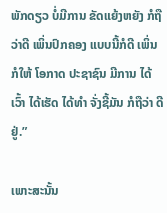ພັກດຽວ ບໍ່ມີການ ຂັດແຍ້ງຫຍັງ ກໍຖືວ່າດີ ເພິ່ນປົກຄອງ ແບບນີ້ກໍດີ ເພິ່ນກໍໃຫ້ ໂອກາດ ປະຊາຊົນ ມີການ ໄດ້ເວົ້າ ໄດ້ເຮັດ ໄດ້ທຳ ຈັ່ງຊີ້ມັນ ກໍຖືວ່າ ດີຢູ່.”

ເພາະສະນັ້ນ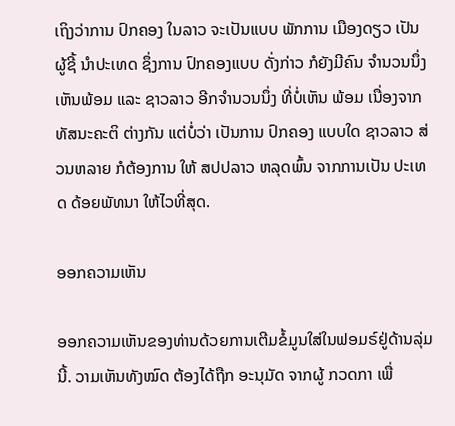ເຖິງວ່າການ ປົກຄອງ ໃນລາວ ຈະເປັນແບບ ພັກການ ເມືອງດຽວ ເປັນຜູ້ຊີ້ ນຳປະເທດ ຊຶ່ງການ ປົກຄອງແບບ ດັ່ງກ່າວ ກໍຍັງມີຄົນ ຈຳນວນນຶ່ງ ເຫັນພ້ອມ ແລະ ຊາວລາວ ອີກຈຳນວນນຶ່ງ ທີ່ບໍ່ເຫັນ ພ້ອມ ເນື່ອງຈາກ ທັສນະຄະຕິ ຕ່າງກັນ ແຕ່ບໍ່ວ່າ ເປັນການ ປົກຄອງ ແບບໃດ ຊາວລາວ ສ່ວນຫລາຍ ກໍຕ້ອງການ ໃຫ້ ສປປລາວ ຫລຸດພົ້ນ ຈາກການເປັນ ປະເທດ ດ້ອຍພັທນາ ໃຫ້ໄວທີ່ສຸດ.

ອອກຄວາມເຫັນ

ອອກຄວາມເຫັນຂອງທ່ານດ້ວຍການເຕີມຂໍ້ມູນໃສ່ໃນຟອມຣ໌ຢູ່ດ້ານລຸ່ມນີ້. ວາມເຫັນທັງໝົດ ຕ້ອງໄດ້ຖືກ ອະນຸມັດ ຈາກຜູ້ ກວດກາ ເພື່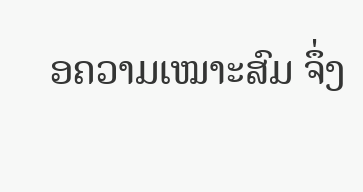ອຄວາມເໝາະສົມ ຈຶ່ງ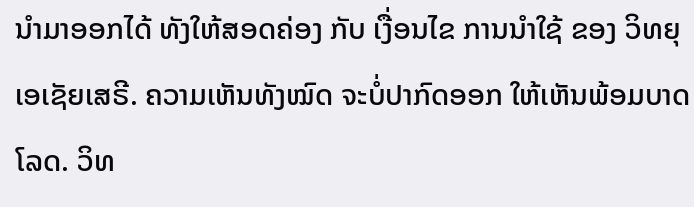ນໍາມາອອກໄດ້ ທັງໃຫ້ສອດຄ່ອງ ກັບ ເງື່ອນໄຂ ການນຳໃຊ້ ຂອງ ວິທຍຸເອເຊັຍເສຣີ. ຄວາມເຫັນທັງໝົດ ຈະບໍ່ປາກົດອອກ ໃຫ້ເຫັນພ້ອມບາດໂລດ. ວິທ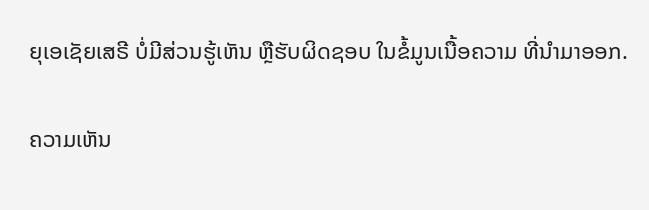ຍຸເອເຊັຍເສຣີ ບໍ່ມີສ່ວນຮູ້ເຫັນ ຫຼືຮັບຜິດຊອບ ໃນຂໍ້ມູນເນື້ອຄວາມ ທີ່ນໍາມາອອກ.

ຄວາມເຫັນ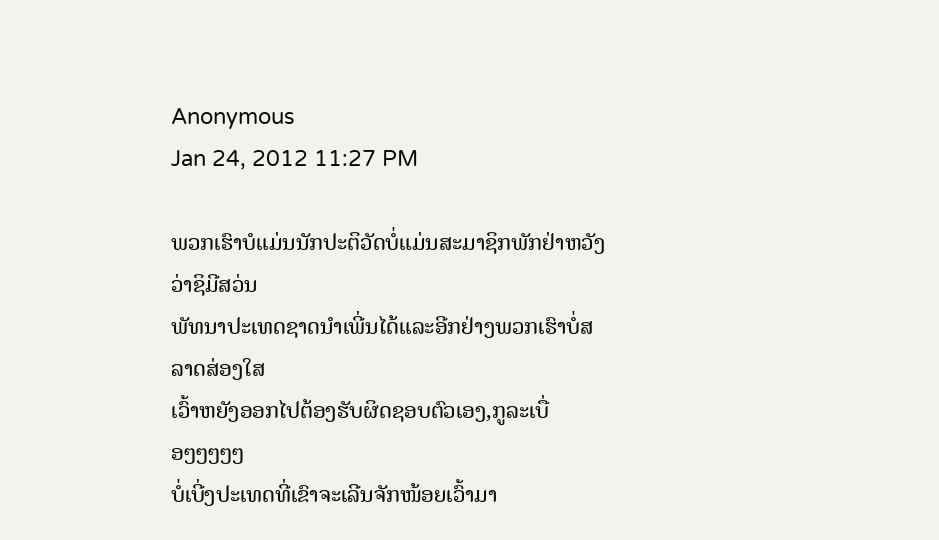Anonymous
Jan 24, 2012 11:27 PM

ພວກເຮົາບໍແມ່ນນັກປະຕິວັດບໍ່ແມ່ນສະມາຊິກພັກຢ່າຫວັງວ່າຊິມີສວ່ນ
ພັທນາປະເທດຊາດນໍາເພີ່ນໄດ້ແລະອີກຢ່າງພວກເຮົາບໍ່ສລາດສ່ອງໃສ
ເວົ້າຫຍັງອອກໄປຕ້ອງຮັບຜິດຊອບຕົວເອງ,ກູລະເບື່ອໆໆໆໆໆ
ບໍ່ເບີ່ງປະເທດທີ່ເຂົາຈະເລີນຈັກໜ້ອຍເວົ້າມາ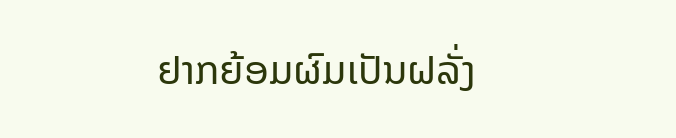ຢາກຍ້ອມຜົມເປັນຝລັ່ງ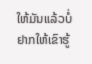ໃຫ້ມັນແລ້ວບໍ່ຢາກໃຫ້ເຂົາຮູ້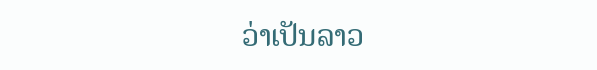ວ່າເປັນລາວ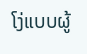ໂງ່ແບບຜູ້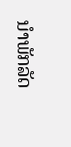ນໍາພັກລັດ